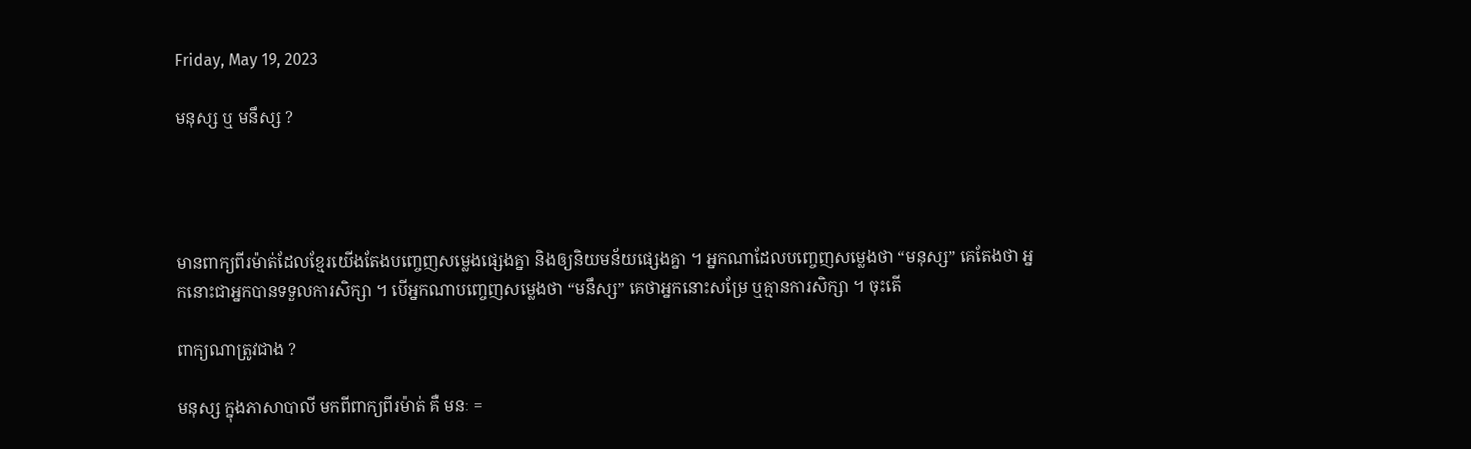Friday, May 19, 2023

មនុស្ស ឬ មនឹស្ស ?




មានពាក្យពីរម៉ាត់ដែលខ្មែរយើងតែងបញ្ចេញសម្លេងផ្សេងគ្នា និងឲ្យនិយមន័យផ្សេងគ្នា ។ អ្នកណាដែលបញ្ចេញសម្លេងថា “មនុស្ស” គេតែងថា អ្នកនោះជាអ្នកបានទទួលការសិក្សា ។ បើអ្នកណាបញ្ចេញសម្លេងថា “មនឹស្ស” គេថាអ្នកនោះសម្រែ ឬគ្មានការសិក្សា ។ ចុះតើ

ពាក្យណាត្រូវជាង ?

មនុស្ស ក្នុងភាសាបាលី មកពីពាក្យពីរម៉ាត់ គឺ មនៈ =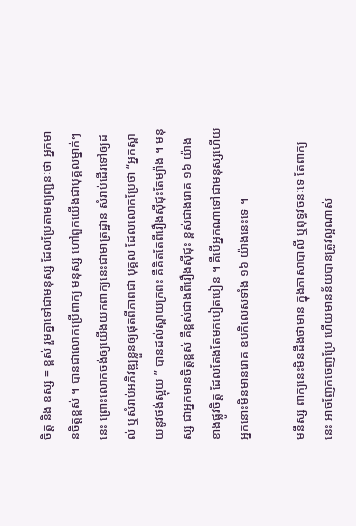ចិត្ត និង ឧស្ស = ខ្ពស់ រួមគ្នាទៅជាមនុស្ស ដែលប្រែតាមព្យញ្ជនៈថា អ្នកមានចិត្តខ្ពស់ ។ បានជាលោកប្រើពាក្យ មនុស្ស ហៅពួកយើងជាបុគ្គលម្នាក់ៗនេះ ព្រោះលោកចង់ឲ្យយើងយកពាក្យនេះជាមាត្រដ្ឋាន សំរាប់ដើរទៅឲ្យដល់ ឬសំរាប់អភិវឌ្ឍខ្លួនឲ្យផុតពីភាពជា បុគ្គល ដែលលោកប្រែថា “អ្នកស្ពាយនូវថង់ស្អុយ ” បានដល់ស្ពាយក្រពះ គឺគិតតែពីរឿងស៊ីជុះតែម្យ៉ាង ។ មនុស្ស ជាអ្នកមានចិត្តខ្ពស់ គឺខ្ពស់ជាងពីរឿងស៊ីជុះ ខ្ពស់ជាងរោគ ១៦ យ៉ាងខាងផ្លូវចិត្ត ដែលតែងតែមកបៀតបៀន ។ គឺបើអ្នកណាទៅជាមនុស្សហើយ អ្នកនោះមិនមានរោគ ឧបកិលេសទាំង ១៦ យ៉ាងនេះទេ ។

មនឹស្ស ពាក្យនេះមិនដឹងថាមាន ក្នុងភាសាបាលី ឬពុទ្ធវចនៈទេ តែពាក្យនេះ អាចញែកចេញប្រែ ហើយមានន័យបានត្រូវល្អណាស់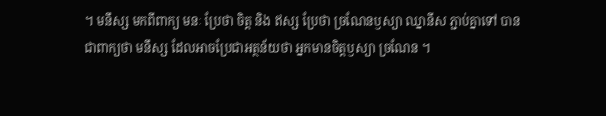។ មនឹស្ស មកពីពាក្យ មនៈ ប្រែថា ចិត្ត និង ឥស្ស ប្រែថា ច្រណែនឫស្យា ឈ្នានីស ភ្ជាប់គ្នាទៅ បានជាពាក្យថា មនឹស្ស ដែលអាចប្រែជាអត្ថន័យថា អ្នកមានចិត្តឫស្យា ច្រណែន ។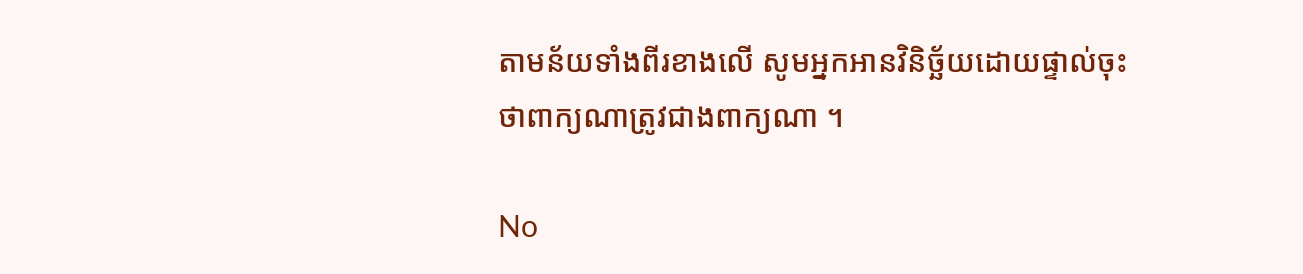តាមន័យទាំងពីរខាងលើ សូមអ្នកអានវិនិច្ឆ័យដោយផ្ទាល់ចុះ ថាពាក្យណាត្រូវជាងពាក្យណា ។

No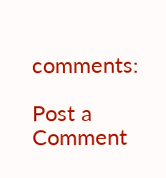comments:

Post a Comment